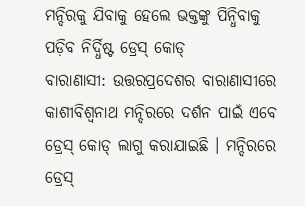ମନ୍ଦିରକୁ ଯିବାକୁ ହେଲେ ଭକ୍ତଙ୍କୁ ପିନ୍ଧିବାକୁ ପଡ଼ିବ ନିର୍ଦ୍ଧିଷ୍ଟ ଡ୍ରେସ୍ କୋଡ୍
ବାରାଣାସୀ: ଉତ୍ତରପ୍ରଦେଶର ବାରାଣାସୀରେ କାଶୀବିଶ୍ୱନାଥ ମନ୍ଦିରରେ ଦର୍ଶନ ପାଇଁ ଏବେ ଡ୍ରେସ୍ କୋଡ୍ ଲାଗୁ କରାଯାଇଛି । ମନ୍ଦିରରେ ଡ୍ରେସ୍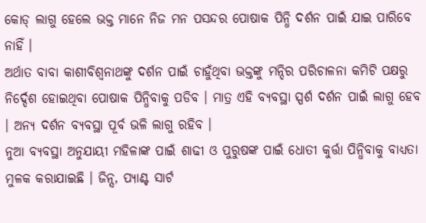କୋଡ୍ ଲାଗୁ ହେଲେ ଭକ୍ତ ମାନେ ନିଜ ମନ ପସନ୍ଦର ପୋଷାକ ପିନ୍ଧି ଦର୍ଶନ ପାଇଁ ଯାଇ ପାରିବେ ନାହିଁ ।
ଅର୍ଥାତ ବାବା କାଶୀବିଶ୍ୱନାଥଙ୍କୁ ଦର୍ଶନ ପାଇଁ ଚାହୁଁଥିବା ଭକ୍ତଙ୍କୁ ମନ୍ଦିର ପରିଚାଳନା କମିଟି ପକ୍ଷରୁ ନିର୍ଦ୍ଦେଶ ହୋଇଥିବା ପୋଷାକ ପିନ୍ଧିବାକୁ ପଡିବ । ମାତ୍ର ଏହି ବ୍ୟବସ୍ଥା ସ୍ପର୍ଶ ଦର୍ଶନ ପାଇଁ ଲାଗୁ ହେବ । ଅନ୍ୟ ଦର୍ଶନ ବ୍ୟବସ୍ଥା ପୂର୍ବ ଭଳି ଲାଗୁ ରହିବ ।
ନୁଆ ବ୍ୟବସ୍ଥା ଅନୁଯାୟୀ ମହିଳାଙ୍କ ପାଇଁ ଶାଢୀ ଓ ପୁରୁଷଙ୍କ ପାଇଁ ଧୋତୀ କୁର୍ତ୍ତା ପିନ୍ଧିବାକୁ ବାଧ୍ୟତା ମୁଳକ କରାଯାଇଛି । ଜିନ୍ସ, ପ୍ୟାଣ୍ଟ ସାର୍ଟ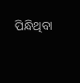ପିନ୍ଧିଥିବା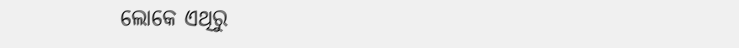ଲୋକେ ଏଥିରୁ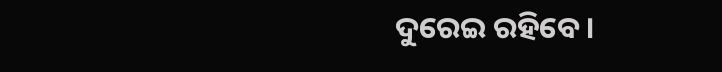ଦୁରେଇ ରହିବେ ।